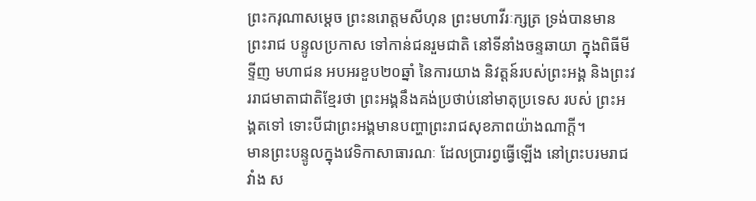ព្រះករុណាសម្តេច ព្រះនរោត្តមសីហុន ព្រះមហាវីរៈក្សត្រ ទ្រង់បានមានព្រះរាជ បន្ទូលប្រកាស ទៅកាន់ជនរួមជាតិ នៅទីនាំងចន្ទឆាយា ក្នុងពិធីមីទ្ទីញ មហាជន អបអរខួប២០ឆ្នាំ នៃការយាង និវត្តន៍របស់ព្រះអង្គ និងព្រះវររាជមាតាជាតិខ្មែរថា ព្រះអង្គនឹងគង់ប្រថាប់នៅមាតុប្រទេស របស់ ព្រះអង្គតទៅ ទោះបីជាព្រះអង្គមានបញ្ហាព្រះរាជសុខភាពយ៉ាងណាក្តី។
មានព្រះបន្ទូលក្នុងវេទិកាសាធារណៈ ដែលប្រារព្វធ្វើឡើង នៅព្រះបរមរាជវាំង ស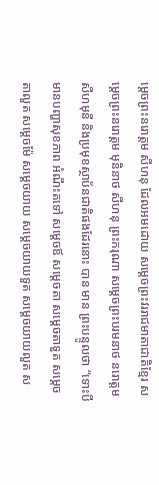ម្តេចព្រះនរោត្តម សីហនុ ដែលអមដោយ សម្តេចព្រះវររាជមាតាជាតិខ្មែរ សម្តេចព្រះនរោត្តម មុនិនាថ សីហនុ ព្រះករុណា សម្តេចព្រះបរមនាថ នរោត្តម សីហមុនី និងប្រមុខស្ថាប័នជាតិផងដែរនោះ បាន មាន ព្រះបន្ទូលថា “ទោះបីមានបញ្ហាសុខភាព អំណឹះតទៅ សម្តេចឪ សម្តេចតា សម្តេចតាទួត សម្តេច តាលួត សម្តេចម៉ែ សម្តេចយាយ សម្តេចយាយទួត សម្តេចយាយលួត ស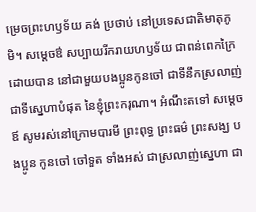ម្រេចព្រះហឫទ័យ គង់ ប្រថាប់ នៅប្រទេសជាតិមាតុភូមិ។ សម្តេចឳ សប្បាយរីករាយហឫទ័យ ជាពន់ពេកក្រៃ ដោយបាន នៅជាមួយបងប្អូនកូនចៅ ជាទីនឹកស្រលាញ់ជាទីស្នេហាបំផុត នៃខ្ញុំព្រះករុណា។ អំណឹះតទៅ សម្តេចឪ សូមរស់នៅក្រោមបារមី ព្រះពុទ្ធ ព្រះធម៌ ព្រះសង្ឃ បងប្អូន កូនចៅ ចៅទួត ទាំងអស់ ជាស្រលាញ់ស្នេហា ជា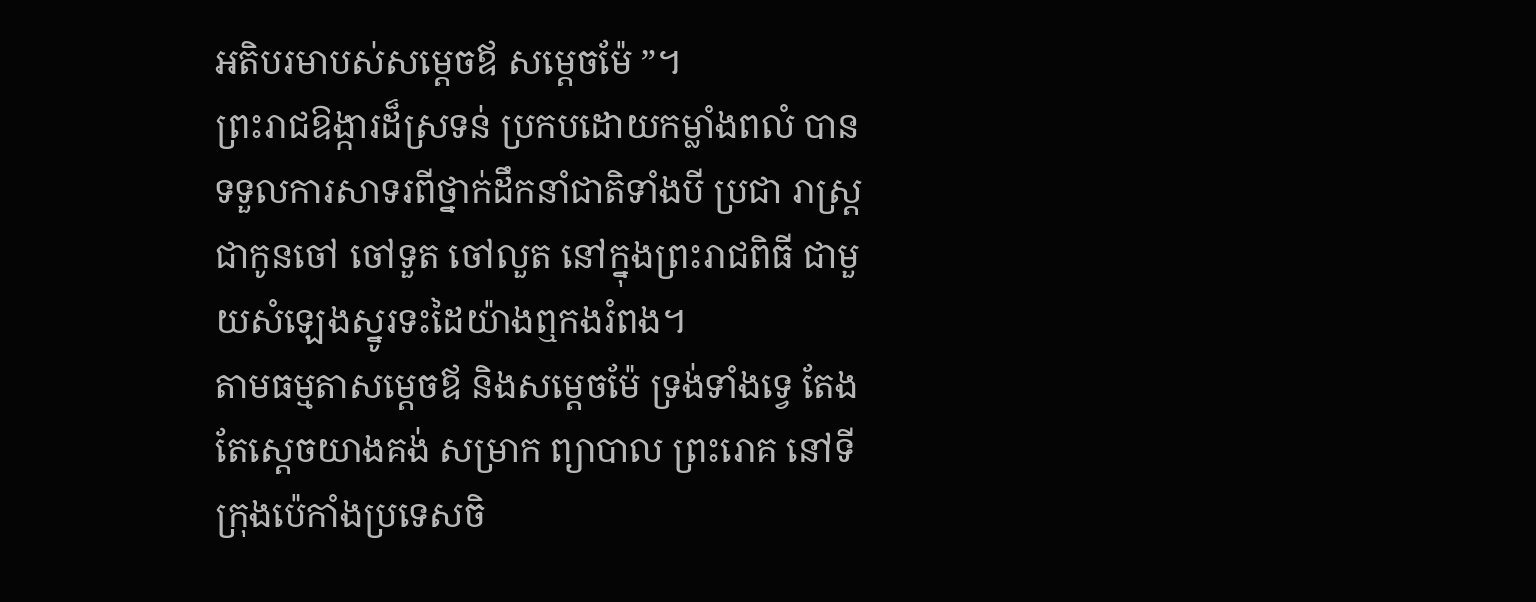អតិបរមាបស់សម្តេចឪ សម្តេចម៉ែ ”។
ព្រះរាជឱង្ការដ៏ស្រទន់ ប្រកបដោយកម្លាំងពលំ បានទទួលការសាទរពីថ្នាក់ដឹកនាំជាតិទាំងបី ប្រជា រាស្រ្ត ជាកូនចៅ ចៅទួត ចៅលួត នៅក្នុងព្រះរាជពិធី ជាមួយសំឡេងស្នូរទះដៃយ៉ាងឮកងរំពង។
តាមធម្មតាសម្តេចឪ និងសម្តេចម៉ែ ទ្រង់ទាំងទ្វេ តែងតែស្តេចយាងគង់ សម្រាក ព្យាបាល ព្រះរោគ នៅទីក្រុងប៉េកាំងប្រទេសចិ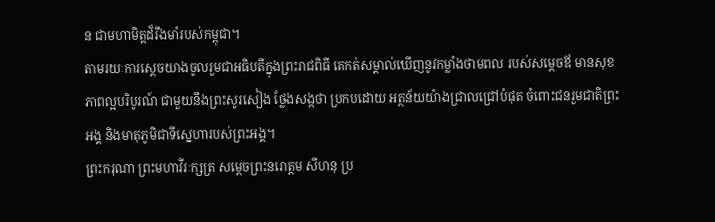ន ជាមហាមិត្តដ៏រឹងមាំរបស់កម្ពុជា។
តាមរយៈការស្តេចយាងចូលរួមជាអធិបតីក្នុងព្រះរាជពិធី គេកត់សម្គាល់ឃើញនូវកម្លាំងថាមពល របស់សម្តេចឪ មានសុខភាពល្អបរិបូរណ៍ ជាមួយនឹងព្រះសូរសៀង ថ្លែងសង្កថា ប្រកបដោយ អត្ថន័យយ៉ាងជ្រាលជ្រៅបំផុត ចំពោះជនរួមជាតិព្រះអង្គ និងមាតុភូមិជាទីស្នេហារបស់ព្រះអង្គ។
ព្រះករុណា ព្រះមហាវីរៈក្សត្រ សម្តេចព្រះនរោត្តម សីហនុ ប្រ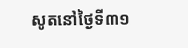សូតនៅថ្ងៃទី៣១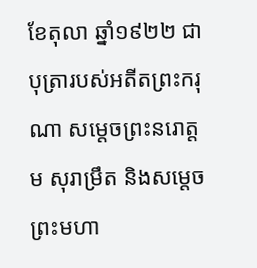ខែតុលា ឆ្នាំ១៩២២ ជាបុត្រារបស់អតីតព្រះករុណា សម្តេចព្រះនរោត្តម សុរាម្រឹត និងសម្តេចព្រះមហា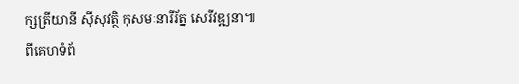ក្សត្រីយានី ស៊ីសុវត្ថិ កុសមៈនារីរ័ត្ន សេរីវឌ្ឍនា៕
ពីគេហទំព័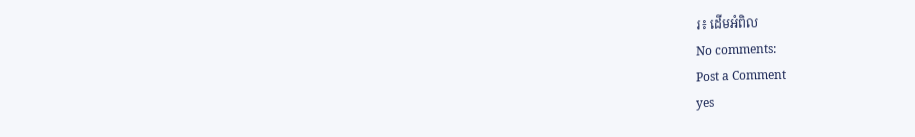រ៖ ដើមអំពិល
No comments:
Post a Comment
yes